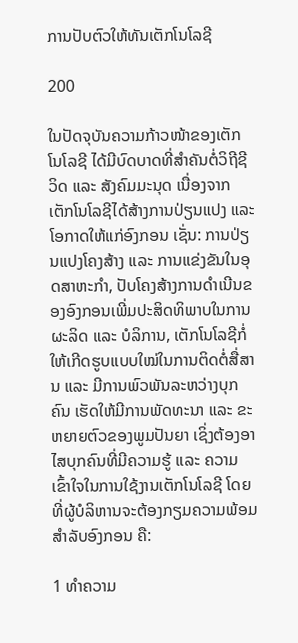ການປັບຕົວໃຫ້ທັນເຕັກໂນໂລຊີ

200

ໃນປັດຈຸບັນຄວາມກ້າວໜ້າຂອງເຕັກໂນໂລຊີ ໄດ້ມີບົດບາດທີ່ສຳຄັນຕໍ່ວິຖີຊີວິດ ແລະ ສັງຄົມມະນຸດ ເນື່ອງຈາກເຕັກໂນໂລຊີໄດ້ສ້າງການປ່ຽນແປງ ແລະ ໂອກາດໃຫ້ແກ່ອົງກອນ ເຊັ່ນ: ການປ່ຽນແປງໂຄງສ້າງ ແລະ ການແຂ່ງຂັນໃນອຸດສາຫະກຳ, ປັບໂຄງສ້າງການດຳເນີນຂອງອົງກອນເພີ່ມປະສິດທິພາບໃນການຜະລິດ ແລະ ບໍລິການ, ເຕັກໂນໂລຊີກໍ່ໃຫ້ເກີດຮູບແບບໃໝ່ໃນການຕິດຕໍ່ສື່ສານ ແລະ ມີການພົວພັນລະຫວ່າງບຸກຄົນ ເຮັດໃຫ້ມີການພັດທະນາ ແລະ ຂະຫຍາຍຕົວຂອງພູມປັນຍາ ເຊິ່ງຕ້ອງອາໄສບຸກຄົນທີ່ມີຄວາມຮູ້ ແລະ ຄວາມເຂົ້າໃຈໃນການໃຊ້ງານເຕັກໂນໂລຊີ ໂດຍທີ່ຜູ້ບໍລິຫານຈະຕ້ອງກຽມຄວາມພ້ອມສຳລັບອົງກອນ ຄື:

1 ທຳຄວາມ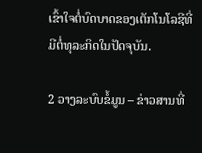ເຂົ້າໃຈຕໍ່ບົດບາດຂອງເຕັກໂນໂລຊີທີ່ມີຕໍ່ທຸລະກິດໃນປັດຈຸບັນ.

2 ວາງລະບົບຂໍ້ມູນ – ຂ່າວສານທີ່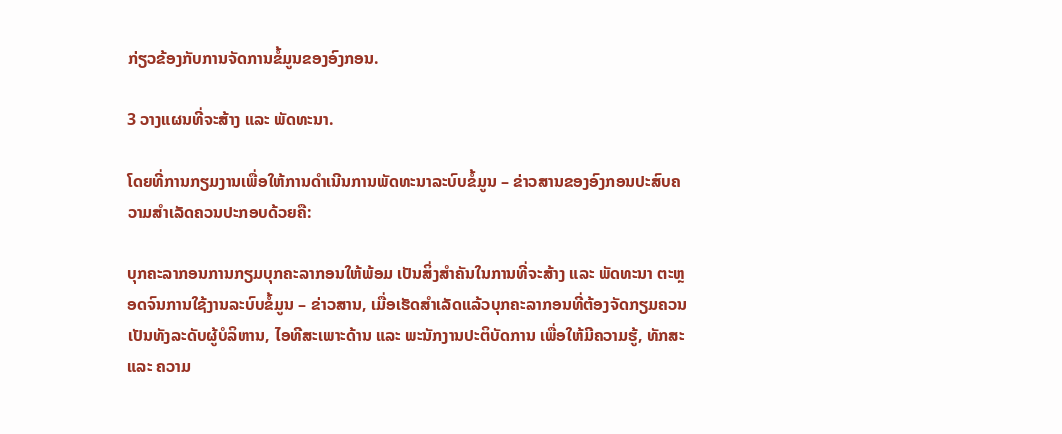ກ່ຽວຂ້ອງກັບການຈັດການຂໍ້ມູນຂອງອົງກອນ.

3 ວາງແຜນທີ່ຈະສ້າງ ແລະ ພັດທະນາ.

ໂດຍທີ່ການກຽມງານເພື່ອໃຫ້ການດຳເນີນການພັດທະນາລະບົບຂໍ້ມູນ – ຂ່າວສານຂອງອົງກອນປະສົບຄວາມສຳເລັດຄວນປະກອບດ້ວຍຄື:

ບຸກຄະລາກອນການກຽມບຸກຄະລາກອນໃຫ້ພ້ອມ ເປັນສິ່ງສຳຄັນໃນການທີ່ຈະສ້າງ ແລະ ພັດທະນາ ຕະຫຼອດຈົນການໃຊ້ງານລະບົບຂໍ້ມູນ – ຂ່າວສານ, ເມື່ອເຮັດສຳເລັດແລ້ວບຸກຄະລາກອນທີ່ຕ້ອງຈັດກຽມຄວນເປັນທັງລະດັບຜູ້ບໍລິຫານ, ໄອທີສະເພາະດ້ານ ແລະ ພະນັກງານປະຕິບັດການ ເພື່ອໃຫ້ມີຄວາມຮູ້, ທັກສະ ແລະ ຄວາມ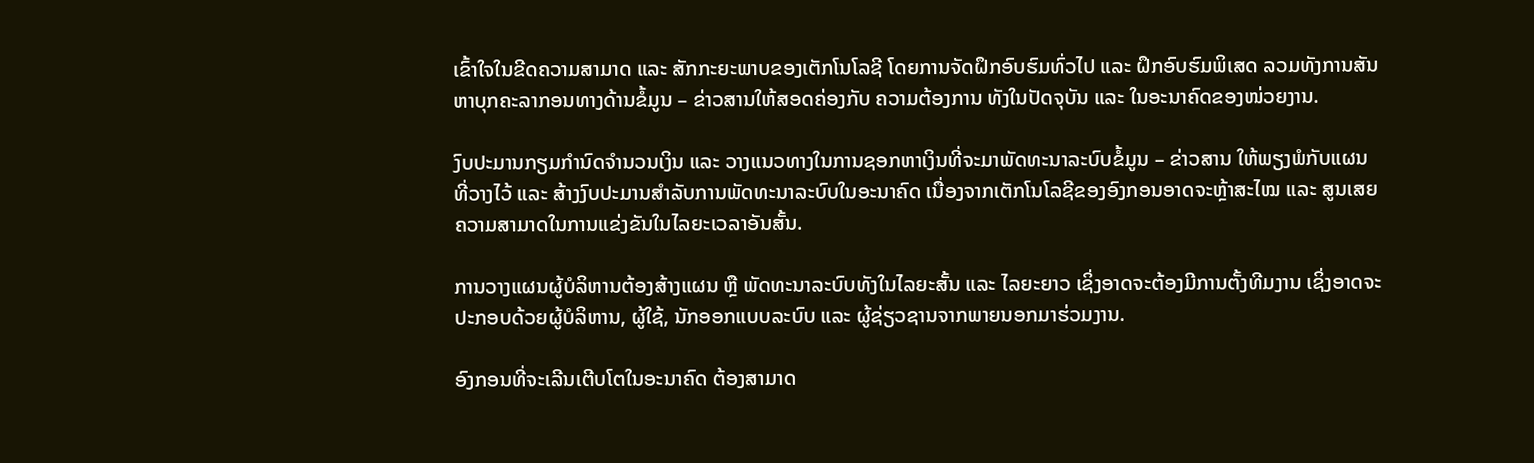ເຂົ້າໃຈໃນຂີດຄວາມສາມາດ ແລະ ສັກກະຍະພາບຂອງເຕັກໂນໂລຊີ ໂດຍການຈັດຝຶກອົບຮົມທົ່ວໄປ ແລະ ຝຶກອົບຮົມພິເສດ ລວມທັງການສັນຫາບຸກຄະລາກອນທາງດ້ານຂໍ້ມູນ – ຂ່າວສານໃຫ້ສອດຄ່ອງກັບ ຄວາມຕ້ອງການ ທັງໃນປັດຈຸບັນ ແລະ ໃນອະນາຄົດຂອງໜ່ວຍງານ.

ງົບປະມານກຽມກຳນົດຈຳນວນເງິນ ແລະ ວາງແນວທາງໃນການຊອກຫາເງິນທີ່ຈະມາພັດທະນາລະບົບຂໍ້ມູນ – ຂ່າວສານ ໃຫ້ພຽງພໍກັບແຜນທີ່ວາງໄວ້ ແລະ ສ້າງງົບປະມານສຳລັບການພັດທະນາລະບົບໃນອະນາຄົດ ເນື່ອງຈາກເຕັກໂນໂລຊີຂອງອົງກອນອາດຈະຫຼ້າສະໄໝ ແລະ ສູນເສຍຄວາມສາມາດໃນການແຂ່ງຂັນໃນໄລຍະເວລາອັນສັ້ນ.

ການວາງແຜນຜູ້ບໍລິຫານຕ້ອງສ້າງແຜນ ຫຼື ພັດທະນາລະບົບທັງໃນໄລຍະສັ້ນ ແລະ ໄລຍະຍາວ ເຊິ່ງອາດຈະຕ້ອງມີການຕັ້ງທີມງານ ເຊິ່ງອາດຈະປະກອບດ້ວຍຜູ້ບໍລິຫານ, ຜູ້ໃຊ້, ນັກອອກແບບລະບົບ ແລະ ຜູ້ຊ່ຽວຊານຈາກພາຍນອກມາຮ່ວມງານ.

ອົງກອນທີ່ຈະເລີນເຕີບໂຕໃນອະນາຄົດ ຕ້ອງສາມາດ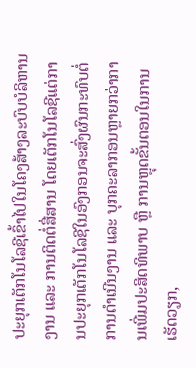ປະຍຸກເຕັກໂນໂລຊີເຂົ້າໄປໃນໂຄງສ້າງລະບົບບໍລິຫານງານ ແລະ ການຕິດຕໍ່ສື່ສານ ໂດຍເຕັກໂນໂລຊີແຕ່ການປະຍຸກເຕັກໂນໂລຊີໃນອົງກອນຈະສົ່ງຜົນກະທົບຕໍ່ການດຳເນີນງານ ແລະ ບຸກຄະລາກອນຫຼາຍກວ່າການເພີ່ມປະສິດທິພາບ ຫຼື ການຫຼຸດຂັ້ນຕອນໃນການເຮັດວຽກ,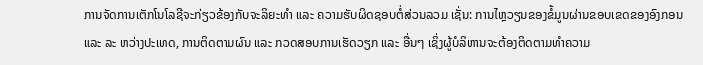ການຈັດການເຕັກໂນໂລຊີຈະກ່ຽວຂ້ອງກັບຈະລິຍະທຳ ແລະ ຄວາມຮັບຜິດຊອບຕໍ່ສ່ວນລວມ ເຊັ່ນ: ການໄຫຼວຽນຂອງຂໍ້ມູນຜ່ານຂອບເຂດຂອງອົງກອນ ແລະ ລະ ຫວ່າງປະເທດ, ການຕິດຕາມຜົນ ແລະ ກວດສອບການເຮັດວຽກ ແລະ ອື່ນໆ ເຊິ່ງຜູ້ບໍລິຫານຈະຕ້ອງຕິດຕາມທຳຄວາມ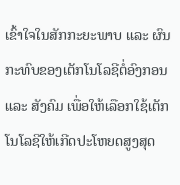ເຂົ້າໃຈໃນສັກກະຍະພາບ ແລະ ຜົນກະທົບຂອງເຕັກໂນໂລຊີຕໍ່ອົງກອນ ແລະ ສັງຄົມ ເພື່ອໃຫ້ເລືອກໃຊ້ເຕັກໂນໂລຊີໃຫ້ເກີດປະໂຫຍດສູງສຸດ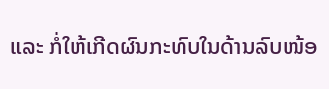ແລະ ກໍ່ໃຫ້ເກີດຜົນກະທົບໃນດ້ານລົບໜ້ອ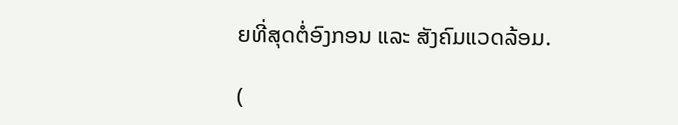ຍທີ່ສຸດຕໍ່ອົງກອນ ແລະ ສັງຄົມແວດລ້ອມ.

(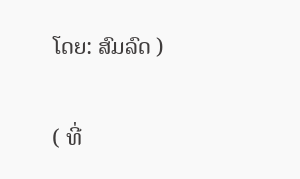ໂດຍ: ສົມລົດ )

( ທີ່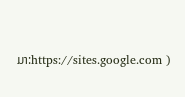ມາ:https://sites.google.com )